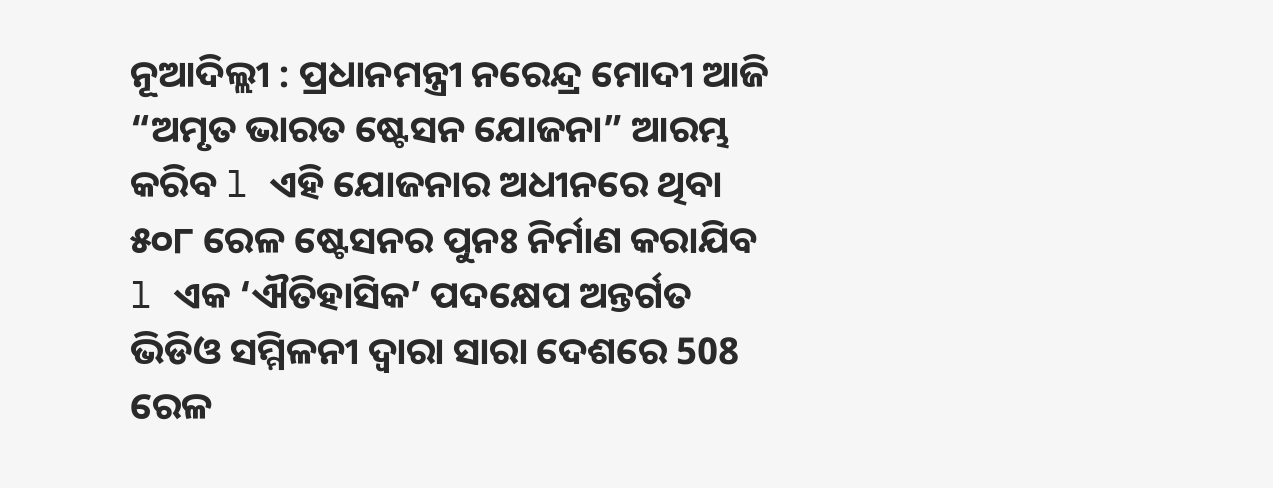ନୂଆଦିଲ୍ଲୀ : ପ୍ରଧାନମନ୍ତ୍ରୀ ନରେନ୍ଦ୍ର ମୋଦୀ ଆଜି “ଅମୃତ ଭାରତ ଷ୍ଟେସନ ଯୋଜନା” ଆରମ୍ଭ କରିବ l ଏହି ଯୋଜନାର ଅଧୀନରେ ଥିବା ୫୦୮ ରେଳ ଷ୍ଟେସନର ପୁନଃ ନିର୍ମାଣ କରାଯିବ l ଏକ ‘ଐତିହାସିକ’ ପଦକ୍ଷେପ ଅନ୍ତର୍ଗତ ଭିଡିଓ ସମ୍ମିଳନୀ ଦ୍ୱାରା ସାରା ଦେଶରେ 508 ରେଳ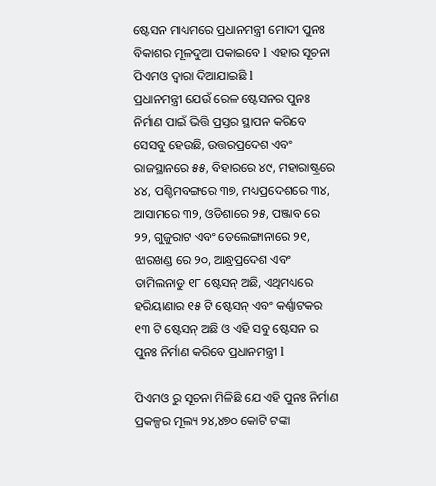ଷ୍ଟେସନ ମାଧ୍ୟମରେ ପ୍ରଧାନମନ୍ତ୍ରୀ ମୋଦୀ ପୁନଃ ବିକାଶର ମୂଳଦୁଆ ପକାଇବେ l ଏହାର ସୂଚନା ପିଏମଓ ଦ୍ୱାରା ଦିଆଯାଇଛି l
ପ୍ରଧାନମନ୍ତ୍ରୀ ଯେଉଁ ରେଳ ଷ୍ଟେସନର ପୁନଃ ନିର୍ମାଣ ପାଇଁ ଭିତ୍ତି ପ୍ରସ୍ତର ସ୍ଥାପନ କରିବେ ସେସବୁ ହେଉଛି, ଉତ୍ତରପ୍ରଦେଶ ଏବଂ ରାଜସ୍ଥାନରେ ୫୫, ବିହାରରେ ୪୯, ମହାରାଷ୍ଟ୍ରରେ ୪୪, ପଶ୍ଚିମବଙ୍ଗରେ ୩୭, ମଧ୍ୟପ୍ରଦେଶରେ ୩୪, ଆସାମରେ ୩୨, ଓଡିଶାରେ ୨୫, ପଞ୍ଜାବ ରେ ୨୨, ଗୁଜୁରାଟ ଏବଂ ତେଲେଙ୍ଗାନାରେ ୨୧, ଝାରଖଣ୍ଡ ରେ ୨୦, ଆନ୍ଧ୍ରପ୍ରଦେଶ ଏବଂ ତାମିଲନାଡୁ ୧୮ ଷ୍ଟେସନ୍ ଅଛି, ଏଥିମଧ୍ୟରେ ହରିୟାଣାର ୧୫ ଟି ଷ୍ଟେସନ୍ ଏବଂ କର୍ଣ୍ଣାଟକର ୧୩ ଟି ଷ୍ଟେସନ୍ ଅଛି ଓ ଏହି ସବୁ ଷ୍ଟେସନ ର ପୁନଃ ନିର୍ମାଣ କରିବେ ପ୍ରଧାନମନ୍ତ୍ରୀ l

ପିଏମଓ ରୁ ସୂଚନା ମିଳିଛି ଯେ ଏହି ପୁନଃ ନିର୍ମାଣ ପ୍ରକଳ୍ପର ମୂଲ୍ୟ ୨୪,୪୭୦ କୋଟି ଟଙ୍କା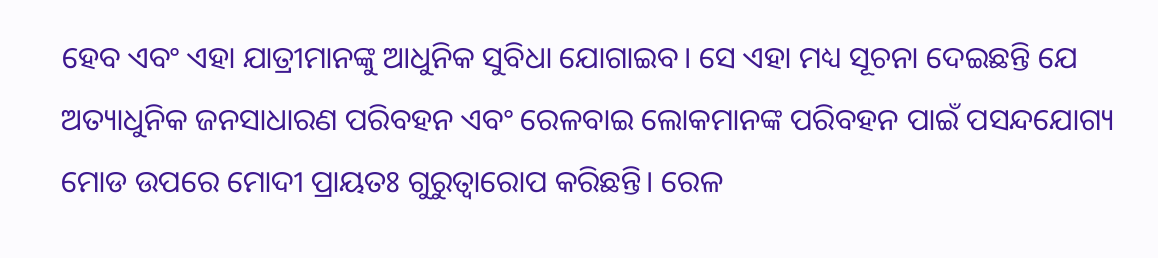ହେବ ଏବଂ ଏହା ଯାତ୍ରୀମାନଙ୍କୁ ଆଧୁନିକ ସୁବିଧା ଯୋଗାଇବ। ସେ ଏହା ମଧ୍ୟ ସୂଚନା ଦେଇଛନ୍ତି ଯେ ଅତ୍ୟାଧୁନିକ ଜନସାଧାରଣ ପରିବହନ ଏବଂ ରେଳବାଇ ଲୋକମାନଙ୍କ ପରିବହନ ପାଇଁ ପସନ୍ଦଯୋଗ୍ୟ ମୋଡ ଉପରେ ମୋଦୀ ପ୍ରାୟତଃ ଗୁରୁତ୍ୱାରୋପ କରିଛନ୍ତି। ରେଳ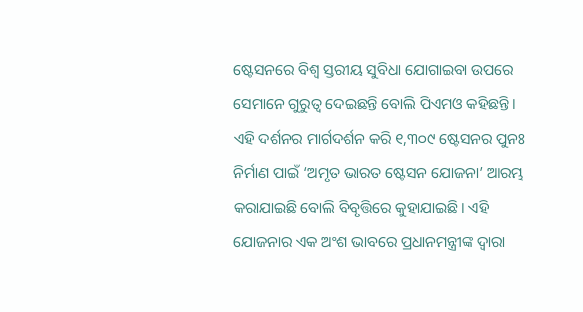ଷ୍ଟେସନରେ ବିଶ୍ୱ ସ୍ତରୀୟ ସୁବିଧା ଯୋଗାଇବା ଉପରେ ସେମାନେ ଗୁରୁତ୍ୱ ଦେଇଛନ୍ତି ବୋଲି ପିଏମଓ କହିଛନ୍ତି। ଏହି ଦର୍ଶନର ମାର୍ଗଦର୍ଶନ କରି ୧,୩୦୯ ଷ୍ଟେସନର ପୁନଃ ନିର୍ମାଣ ପାଇଁ ‘ଅମୃତ ଭାରତ ଷ୍ଟେସନ ଯୋଜନା’ ଆରମ୍ଭ କରାଯାଇଛି ବୋଲି ବିବୃତ୍ତିରେ କୁହାଯାଇଛି। ଏହି ଯୋଜନାର ଏକ ଅଂଶ ଭାବରେ ପ୍ରଧାନମନ୍ତ୍ରୀଙ୍କ ଦ୍ୱାରା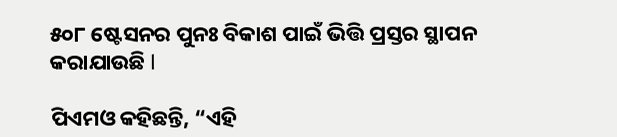୫୦୮ ଷ୍ଟେସନର ପୁନଃ ବିକାଶ ପାଇଁ ଭିତ୍ତି ପ୍ରସ୍ତର ସ୍ଥାପନ କରାଯାଉଛି l

ପିଏମଓ କହିଛନ୍ତି, “ଏହି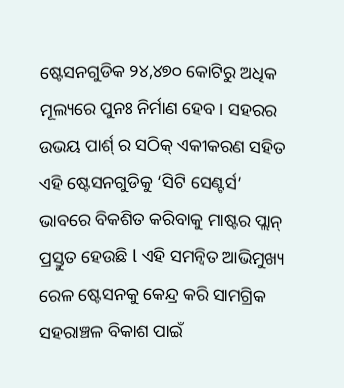ଷ୍ଟେସନଗୁଡିକ ୨୪,୪୭୦ କୋଟିରୁ ଅଧିକ ମୂଲ୍ୟରେ ପୁନଃ ନିର୍ମାଣ ହେବ। ସହରର ଉଭୟ ପାର୍ଶ୍ ର ସଠିକ୍ ଏକୀକରଣ ସହିତ ଏହି ଷ୍ଟେସନଗୁଡିକୁ ‘ସିଟି ସେଣ୍ଟର୍ସ’ ଭାବରେ ବିକଶିତ କରିବାକୁ ମାଷ୍ଟର ପ୍ଲାନ୍ ପ୍ରସ୍ତୁତ ହେଉଛି l ଏହି ସମନ୍ୱିତ ଆଭିମୁଖ୍ୟ ରେଳ ଷ୍ଟେସନକୁ କେନ୍ଦ୍ର କରି ସାମଗ୍ରିକ ସହରାଞ୍ଚଳ ବିକାଶ ପାଇଁ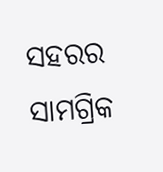ସହରର ସାମଗ୍ରିକ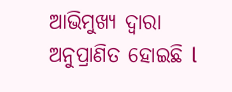ଆଭିମୁଖ୍ୟ ଦ୍ୱାରା ଅନୁପ୍ରାଣିତ ହୋଇଛି l